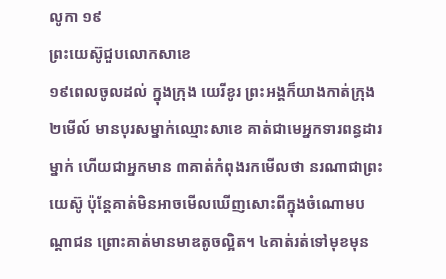លូកា ១៩
ព្រះយេស៊ូជួបលោកសាខេ
១៩ពេលចូលដល់ ក្នុងក្រុង យេរីខូរ ព្រះអង្គក៏យាងកាត់ក្រុង ២មើល៍ មានបុរសម្នាក់ឈ្មោះសាខេ គាត់ជាមេអ្នកទារពន្ធដារម្នាក់ ហើយជាអ្នកមាន ៣គាត់កំពុងរកមើលថា នរណាជាព្រះយេស៊ូ ប៉ុន្ដែគាត់មិនអាចមើលឃើញសោះពីក្នុងចំណោមបណ្តាជន ព្រោះគាត់មានមាឌតូចល្អិត។ ៤គាត់រត់ទៅមុខមុន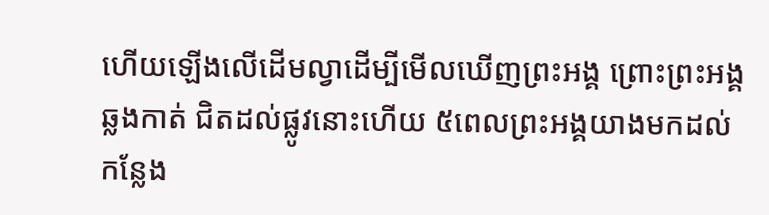ហើយឡើងលើដើមល្វាដើម្បីមើលឃើញព្រះអង្គ ព្រោះព្រះអង្គឆ្លងកាត់ ជិតដល់ផ្លូវនោះហើយ ៥ពេលព្រះអង្គយាងមកដល់ កន្លែង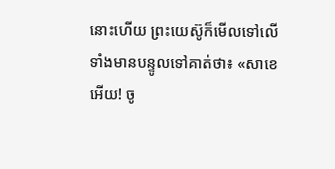នោះហើយ ព្រះយេស៊ូក៏មើលទៅលើទាំងមានបន្ទូលទៅគាត់ថា៖ «សាខេអើយ! ចូ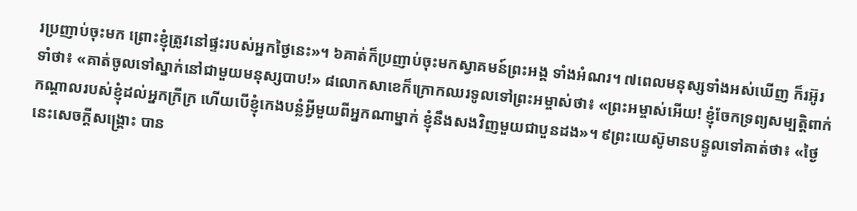រប្រញាប់ចុះមក ព្រោះខ្ញុំត្រូវនៅផ្ទះរបស់អ្នកថ្ងៃនេះ»។ ៦គាត់ក៏ប្រញាប់ចុះមកស្វាគមន៍ព្រះអង្គ ទាំងអំណរ។ ៧ពេលមនុស្សទាំងអស់ឃើញ ក៏រអ៊ូរទាំថា៖ «គាត់ចូលទៅស្នាក់នៅជាមួយមនុស្សបាប!» ៨លោកសាខេក៏ក្រោកឈរទូលទៅព្រះអម្ចាស់ថា៖ «ព្រះអម្ចាស់អើយ! ខ្ញុំចែកទ្រព្យសម្បត្ដិពាក់កណ្ដាលរបស់ខ្ញុំដល់អ្នកក្រីក្រ ហើយបើខ្ញុំកេងបន្លំអ្វីមួយពីអ្នកណាម្នាក់ ខ្ញុំនឹងសងវិញមួយជាបួនដង»។ ៩ព្រះយេស៊ូមានបន្ទូលទៅគាត់ថា៖ «ថ្ងៃនេះសេចក្ដីសង្គ្រោះ បាន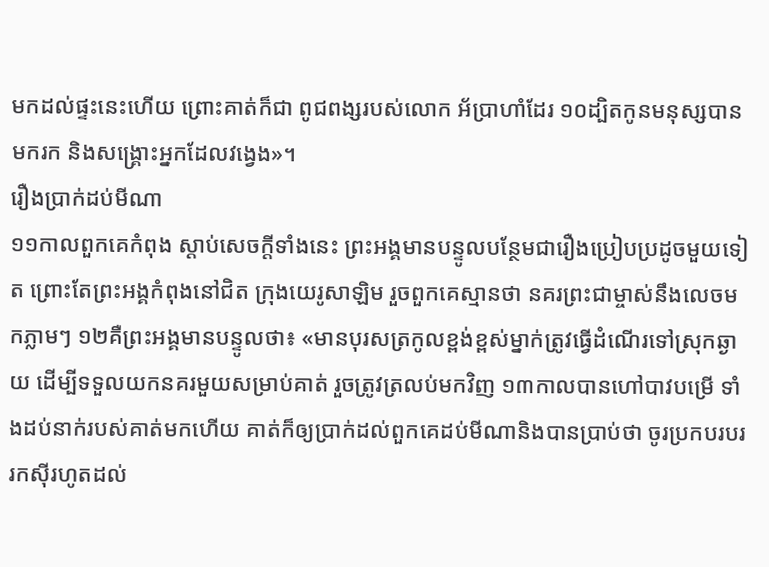មកដល់ផ្ទះនេះហើយ ព្រោះគាត់ក៏ជា ពូជពង្សរបស់លោក អ័ប្រាហាំដែរ ១០ដ្បិតកូនមនុស្សបានមករក និងសង្គ្រោះអ្នកដែលវង្វេង»។
រឿងប្រាក់ដប់មីណា
១១កាលពួកគេកំពុង ស្ដាប់សេចក្ដីទាំងនេះ ព្រះអង្គមានបន្ទូលបន្ថែមជារឿងប្រៀបប្រដូចមួយទៀត ព្រោះតែព្រះអង្គកំពុងនៅជិត ក្រុងយេរូសាឡិម រួចពួកគេស្មានថា នគរព្រះជាម្ចាស់នឹងលេចមកភ្លាមៗ ១២គឺព្រះអង្គមានបន្ទូលថា៖ «មានបុរសត្រកូលខ្ពង់ខ្ពស់ម្នាក់ត្រូវធ្វើដំណើរទៅស្រុកឆ្ងាយ ដើម្បីទទួលយកនគរមួយសម្រាប់គាត់ រួចត្រូវត្រលប់មកវិញ ១៣កាលបានហៅបាវបម្រើ ទាំងដប់នាក់របស់គាត់មកហើយ គាត់ក៏ឲ្យបា្រក់ដល់ពួកគេដប់មីណានិងបានប្រាប់ថា ចូរប្រកបរបររកស៊ីរហូតដល់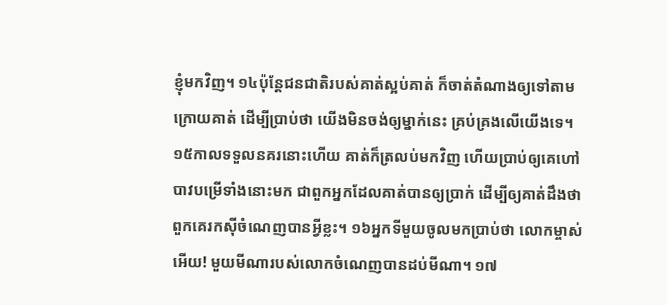ខ្ញុំមកវិញ។ ១៤ប៉ុន្ដែជនជាតិរបស់គាត់ស្អប់គាត់ ក៏ចាត់តំណាងឲ្យទៅតាមក្រោយគាត់ ដើម្បីប្រាប់ថា យើងមិនចង់ឲ្យម្នាក់នេះ គ្រប់គ្រងលើយើងទេ។ ១៥កាលទទួលនគរនោះហើយ គាត់ក៏ត្រលប់មកវិញ ហើយប្រាប់ឲ្យគេហៅបាវបម្រើទាំងនោះមក ជាពួកអ្នកដែលគាត់បានឲ្យប្រាក់ ដើម្បីឲ្យគាត់ដឹងថា ពួកគេរកស៊ីចំណេញបានអ្វីខ្លះ។ ១៦អ្នកទីមួយចូលមកប្រាប់ថា លោកម្ចាស់អើយ! មួយមីណារបស់លោកចំណេញបានដប់មីណា។ ១៧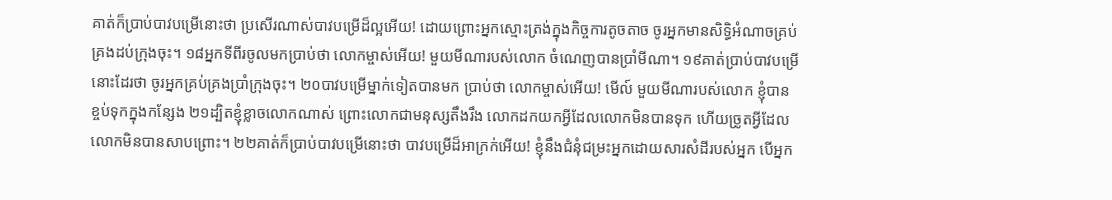គាត់ក៏ប្រាប់បាវបម្រើនោះថា ប្រសើរណាស់បាវបម្រើដ៏ល្អអើយ! ដោយព្រោះអ្នកស្មោះត្រង់ក្នុងកិច្ចការតូចតាច ចូរអ្នកមានសិទ្ធិអំណាចគ្រប់គ្រងដប់ក្រុងចុះ។ ១៨អ្នកទីពីរចូលមកប្រាប់ថា លោកម្ចាស់អើយ! មួយមីណារបស់លោក ចំណេញបានប្រាំមីណា។ ១៩គាត់ប្រាប់បាវបម្រើនោះដែរថា ចូរអ្នកគ្រប់គ្រងប្រាំក្រុងចុះ។ ២០បាវបម្រើម្នាក់ទៀតបានមក ប្រាប់ថា លោកម្ចាស់អើយ! មើល៍ មួយមីណារបស់លោក ខ្ញុំបានខ្ចប់ទុកក្នុងកន្សែង ២១ដ្បិតខ្ញុំខ្លាចលោកណាស់ ព្រោះលោកជាមនុស្សតឹងរឹង លោកដកយកអ្វីដែលលោកមិនបានទុក ហើយច្រូតអ្វីដែលលោកមិនបានសាបព្រោះ។ ២២គាត់ក៏ប្រាប់បាវបម្រើនោះថា បាវបម្រើដ៏អាក្រក់អើយ! ខ្ញុំនឹងជំនុំជម្រះអ្នកដោយសារសំដីរបស់អ្នក បើអ្នក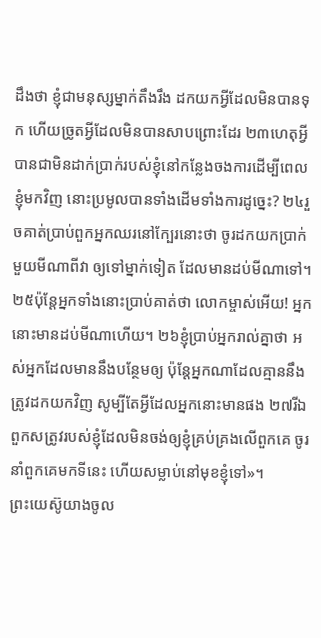ដឹងថា ខ្ញុំជាមនុស្សម្នាក់តឹងរឹង ដកយកអ្វីដែលមិនបានទុក ហើយច្រូតអ្វីដែលមិនបានសាបព្រោះដែរ ២៣ហេតុអ្វីបានជាមិនដាក់ប្រាក់របស់ខ្ញុំនៅកន្លែងចងការដើម្បីពេលខ្ញុំមកវិញ នោះប្រមូលបានទាំងដើមទាំងការដូច្នេះ? ២៤រួចគាត់ប្រាប់ពួកអ្នកឈរនៅក្បែរនោះថា ចូរដកយកប្រាក់មួយមីណាពីវា ឲ្យទៅម្នាក់ទៀត ដែលមានដប់មីណាទៅ។ ២៥ប៉ុន្ដែអ្នកទាំងនោះប្រាប់គាត់ថា លោកម្ចាស់អើយ! អ្នកនោះមានដប់មីណាហើយ។ ២៦ខ្ញុំប្រាប់អ្នករាល់គ្នាថា អស់អ្នកដែលមាននឹងបន្ថែមឲ្យ ប៉ុន្ដែអ្នកណាដែលគ្មាននឹងត្រូវដកយកវិញ សូម្បីតែអ្វីដែលអ្នកនោះមានផង ២៧រីឯពួកសត្រូវរបស់ខ្ញុំដែលមិនចង់ឲ្យខ្ញុំគ្រប់គ្រងលើពួកគេ ចូរនាំពួកគេមកទីនេះ ហើយសម្លាប់នៅមុខខ្ញុំទៅ»។
ព្រះយេស៊ូយាងចូល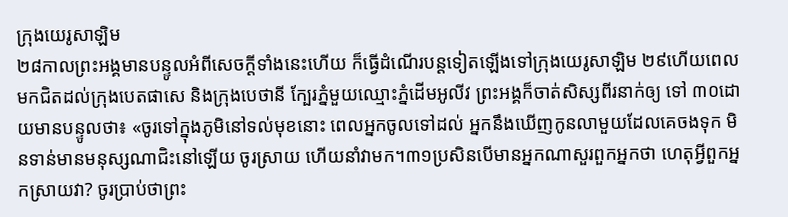ក្រុងយេរូសាឡិម
២៨កាលព្រះអង្គមានបន្ទូលអំពីសេចក្ដីទាំងនេះហើយ ក៏ធ្វើដំណើរបន្ដទៀតឡើងទៅក្រុងយេរូសាឡិម ២៩ហើយពេលមកជិតដល់ក្រុងបេតផាសេ និងក្រុងបេថានី ក្បែរភ្នំមួយឈ្មោះភ្នំដើមអូលីវ ព្រះអង្គក៏ចាត់សិស្សពីរនាក់ឲ្យ ទៅ ៣០ដោយមានបន្ទូលថា៖ «ចូរទៅក្នុងភូមិនៅទល់មុខនោះ ពេលអ្នកចូលទៅដល់ អ្នកនឹងឃើញកូនលាមួយដែលគេចងទុក មិនទាន់មានមនុស្សណាជិះនៅឡើយ ចូរស្រាយ ហើយនាំវាមក។៣១ប្រសិនបើមានអ្នកណាសួរពួកអ្នកថា ហេតុអ្វីពួកអ្នកស្រាយវា? ចូរប្រាប់ថាព្រះ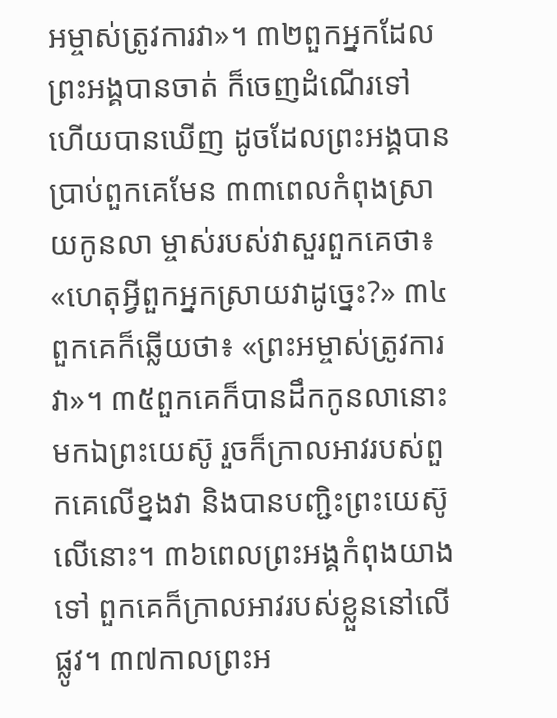អម្ចាស់ត្រូវការវា»។ ៣២ពួកអ្នកដែលព្រះអង្គបានចាត់ ក៏ចេញដំណើរទៅ ហើយបានឃើញ ដូចដែលព្រះអង្គបានប្រាប់ពួកគេមែន ៣៣ពេលកំពុងស្រាយកូនលា ម្ចាស់របស់វាសួរពួកគេថា៖ «ហេតុអ្វីពួកអ្នកស្រាយវាដូច្នេះ?» ៣៤ពួកគេក៏ឆ្លើយថា៖ «ព្រះអម្ចាស់ត្រូវការវា»។ ៣៥ពួកគេក៏បានដឹកកូនលានោះមកឯព្រះយេស៊ូ រួចក៏ក្រាលអាវរបស់ពួកគេលើខ្នងវា និងបានបញ្ជិះព្រះយេស៊ូលើនោះ។ ៣៦ពេលព្រះអង្គកំពុងយាងទៅ ពួកគេក៏ក្រាលអាវរបស់ខ្លួននៅលើផ្លូវ។ ៣៧កាលព្រះអ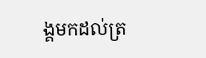ង្គមកដល់ត្រ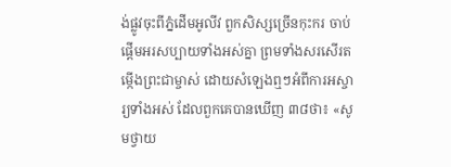ង់ផ្លូវចុះពីភ្នំដើមអូលីវ ពួកសិស្សច្រើនកុះករ ចាប់ផ្ដើមអរសប្បាយទាំងអស់គ្នា ព្រមទាំងសរសើរតម្កើងព្រះជាម្ចាស់ ដោយសំឡេងឮៗអំពីការអស្ចារ្យទាំងអស់ ដែលពួកគេបានឃើញ ៣៨ថា៖ «សូមថ្វាយ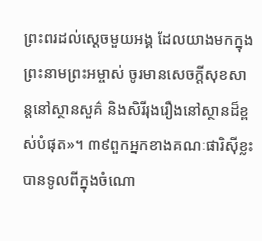ព្រះពរដល់ស្ដេចមួយអង្គ ដែលយាងមកក្នុងព្រះនាមព្រះអម្ចាស់ ចូរមានសេចក្ដីសុខសាន្ដនៅស្ថានសួគ៌ និងសិរីរុងរឿងនៅស្ថានដ៏ខ្ពស់បំផុត»។ ៣៩ពួកអ្នកខាងគណៈផារិស៊ីខ្លះបានទូលពីក្នុងចំណោ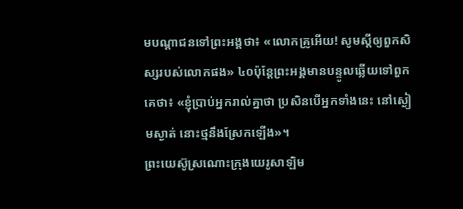មបណ្ដាជនទៅព្រះអង្គថា៖ «លោកគ្រូអើយ! សូមស្ដីឲ្យពួកសិស្សរបស់លោកផង» ៤០ប៉ុន្ដែព្រះអង្គមានបន្ទូលឆ្លើយទៅពួកគេថា៖ «ខ្ញុំបា្រប់អ្នករាល់គ្នាថា ប្រសិនបើអ្នកទាំងនេះ នៅស្ងៀមស្ងាត់ នោះថ្មនឹងស្រែកឡើង»។
ព្រះយេស៊ូស្រណោះក្រុងយេរូសាឡិម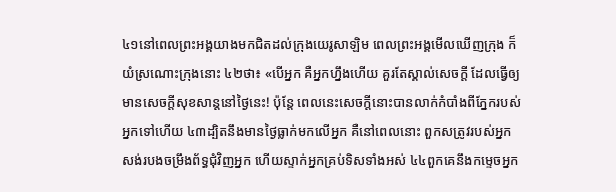៤១នៅពេលព្រះអង្គយាងមកជិតដល់ក្រុងយេរូសាឡិម ពេលព្រះអង្គមើលឃើញក្រុង ក៏យំស្រណោះក្រុងនោះ ៤២ថា៖ «បើអ្នក គឺអ្នកហ្នឹងហើយ គួរតែស្គាល់សេចក្ដី ដែលធ្វើឲ្យមានសេចក្ដីសុខសាន្ដនៅថ្ងៃនេះ! ប៉ុន្ដែ ពេលនេះសេចក្ដីនោះបានលាក់កំបាំងពីភ្នែករបស់អ្នកទៅហើយ ៤៣ដ្បិតនឹងមានថ្ងៃធ្លាក់មកលើអ្នក គឺនៅពេលនោះ ពួកសត្រូវរបស់អ្នក សង់របងចម្រឹងព័ទ្ធជុំវិញអ្នក ហើយស្ទាក់អ្នកគ្រប់ទិសទាំងអស់ ៤៤ពួកគេនឹងកម្ទេចអ្នក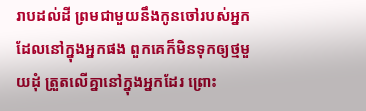រាបដល់ដី ព្រមជាមួយនឹងកូនចៅរបស់អ្នកដែលនៅក្នុងអ្នកផង ពួកគេក៏មិនទុកឲ្យថ្មមួយដុំ ត្រួតលើគ្នានៅក្នុងអ្នកដែរ ព្រោះ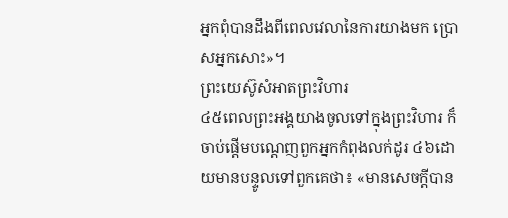អ្នកពុំបានដឹងពីពេលវេលានៃការយាងមក ប្រោសអ្នកសោះ»។
ព្រះយេស៊ូសំអាតព្រះវិហារ
៤៥ពេលព្រះអង្គយាងចូលទៅក្នុងព្រះវិហារ ក៏ចាប់ផ្ដើមបណ្ដេញពួកអ្នកកំពុងលក់ដូរ ៤៦ដោយមានបន្ទូលទៅពួកគេថា៖ «មានសេចក្ដីបាន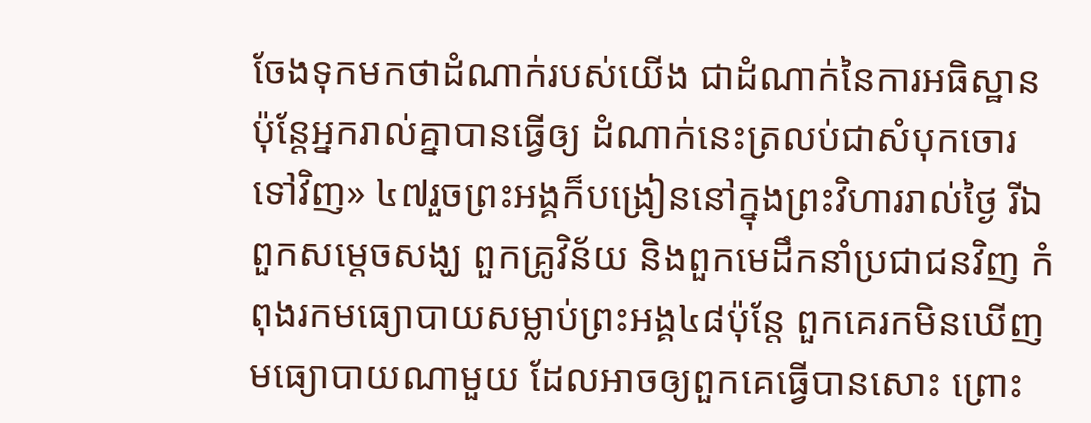ចែងទុកមកថាដំណាក់របស់យើង ជាដំណាក់នៃការអធិស្ឋាន ប៉ុន្ដែអ្នករាល់គ្នាបានធ្វើឲ្យ ដំណាក់នេះត្រលប់ជាសំបុកចោរ ទៅវិញ» ៤៧រួចព្រះអង្គក៏បង្រៀននៅក្នុងព្រះវិហាររាល់ថ្ងៃ រីឯពួកសម្ដេចសង្ឃ ពួកគ្រូវិន័យ និងពួកមេដឹកនាំប្រជាជនវិញ កំពុងរកមធ្យោបាយសម្លាប់ព្រះអង្គ៤៨ប៉ុន្ដែ ពួកគេរកមិនឃើញមធ្យោបាយណាមួយ ដែលអាចឲ្យពួកគេធ្វើបានសោះ ព្រោះ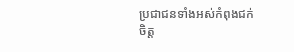ប្រជាជនទាំងអស់កំពុងជក់ចិត្ដ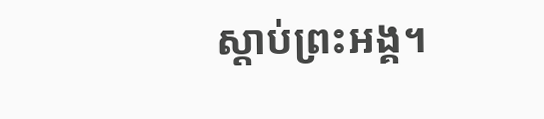ស្ដាប់ព្រះអង្គ។